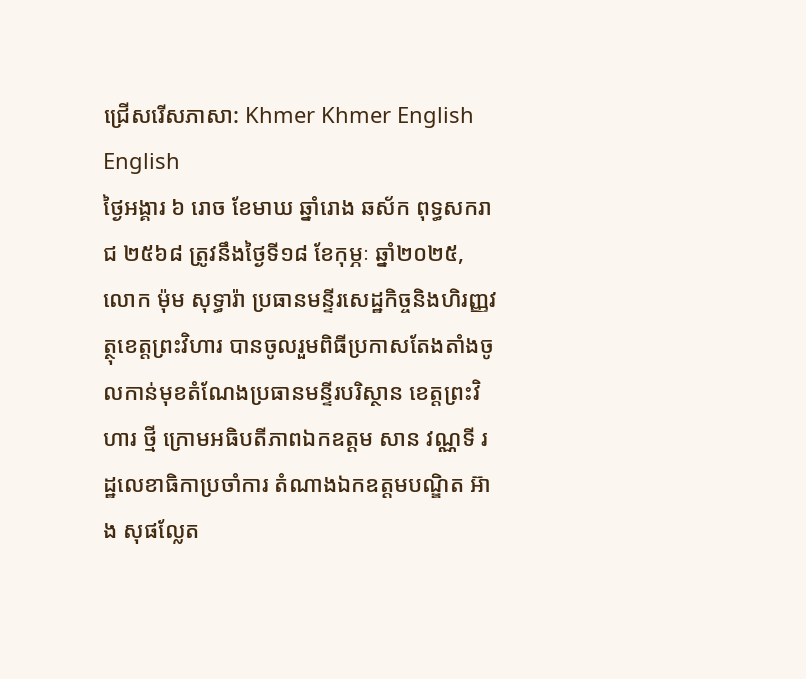ជ្រើសរើសភាសា: Khmer Khmer English English
ថ្ងៃអង្គារ ៦ រោច ខែមាឃ ឆ្នាំរោង ឆស័ក ពុទ្ធសករាជ ២៥៦៨ ត្រូវនឹងថ្ងៃទី១៨ ខែកុម្ភៈ ឆ្នាំ២០២៥, លោក ម៉ុម សុទ្ធារ៉ា ប្រធានមន្ទីរសេដ្ឋកិច្ចនិងហិរញ្ញវត្ថុខេត្តព្រះវិហារ បានចូលរួមពិធីប្រកាសតែងតាំងចូលកាន់មុខតំណែងប្រធានមន្ទីរបរិស្ថាន ខេត្តព្រះវិហារ ថ្មី ក្រោមអធិបតីភាពឯកឧត្តម សាន វណ្ណទី រដ្ឋលេខាធិកាប្រចាំការ តំណាងឯកឧត្តមបណ្ឌិត អ៊ាង សុផល្លែត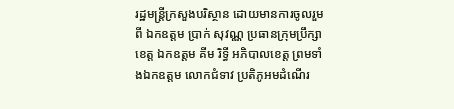រដ្ឋមន្រ្តីក្រសួងបរិស្ថាន ដោយមានការចូលរួមពី ឯកឧត្តម ប្រាក់ សុវណ្ណ ប្រធានក្រុមប្រឹក្សាខេត្ត ឯកឧត្តម គីម រិទ្ធី អភិបាលខេត្ត ព្រមទាំងឯកឧត្តម លោកជំទាវ ប្រតិភូអមដំណេីរ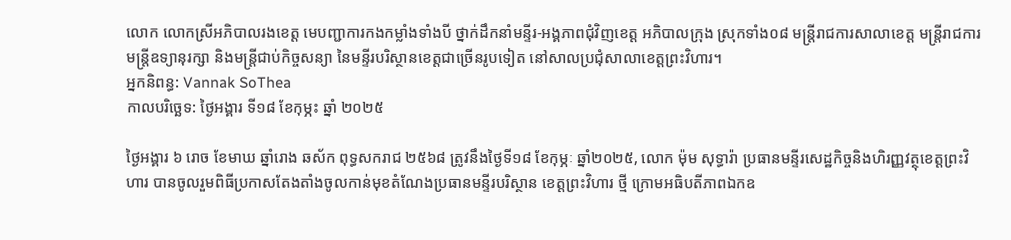លោក លោកស្រីអភិបាលរងខេត្ត មេបញ្ជាការកងកម្លាំងទាំងបី ថ្នាក់ដឹកនាំមន្ទីរ-អង្គភាពជុំវិញខេត្ត អភិបាលក្រុង ស្រុកទាំង០៨ មន្ត្រីរាជការសាលាខេត្ត មន្ត្រីរាជការ មន្រ្តីឧទ្យានុរក្សា និងមន្រ្តីជាប់កិច្ចសន្យា នៃមន្ទីរបរិស្ថានខេត្តជាច្រើនរូបទៀត នៅសាលប្រជុំសាលាខេត្តព្រះវិហារ។
អ្នកនិពន្ធ: Vannak SoThea
កាលបរិច្ឆេទ: ថ្ងៃអង្គារ ទី១៨ ខែកុម្ភះ ឆ្នាំ ២០២៥

ថ្ងៃអង្គារ ៦ រោច ខែមាឃ ឆ្នាំរោង ឆស័ក ពុទ្ធសករាជ ២៥៦៨ ត្រូវនឹងថ្ងៃទី១៨ ខែកុម្ភៈ ឆ្នាំ២០២៥, លោក ម៉ុម សុទ្ធារ៉ា ប្រធានមន្ទីរសេដ្ឋកិច្ចនិងហិរញ្ញវត្ថុខេត្តព្រះវិហារ បានចូលរួមពិធីប្រកាសតែងតាំងចូលកាន់មុខតំណែងប្រធានមន្ទីរបរិស្ថាន ខេត្តព្រះវិហារ ថ្មី ក្រោមអធិបតីភាពឯកឧ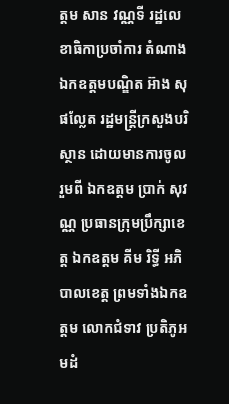ត្តម សាន វណ្ណទី រដ្ឋលេខាធិកាប្រចាំការ តំណាងឯកឧត្តមបណ្ឌិត អ៊ាង សុផល្លែត រដ្ឋមន្រ្តីក្រសួងបរិស្ថាន ដោយមានការចូលរួមពី ឯកឧត្តម ប្រាក់ សុវណ្ណ ប្រធានក្រុមប្រឹក្សាខេត្ត ឯកឧត្តម គីម រិទ្ធី អភិបាលខេត្ត ព្រមទាំងឯកឧត្តម លោកជំទាវ ប្រតិភូអមដំ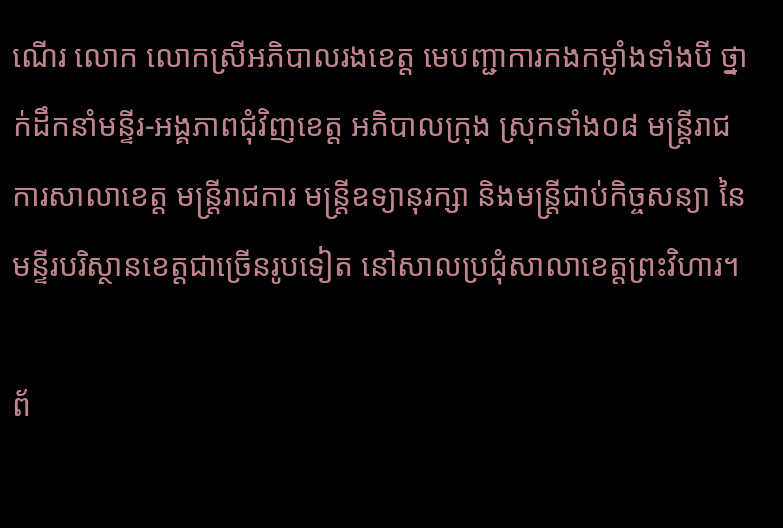ណេីរ លោក លោកស្រីអភិបាលរងខេត្ត មេបញ្ជាការកងកម្លាំងទាំងបី ថ្នាក់ដឹកនាំមន្ទីរ-អង្គភាពជុំវិញខេត្ត អភិបាលក្រុង ស្រុកទាំង០៨ មន្ត្រីរាជការសាលាខេត្ត មន្ត្រីរាជការ មន្រ្តីឧទ្យានុរក្សា និងមន្រ្តីជាប់កិច្ចសន្យា នៃមន្ទីរបរិស្ថានខេត្តជាច្រើនរូបទៀត នៅសាលប្រជុំសាលាខេត្តព្រះវិហារ។

ព័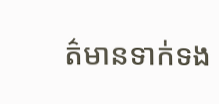ត៌មានទាក់ទង